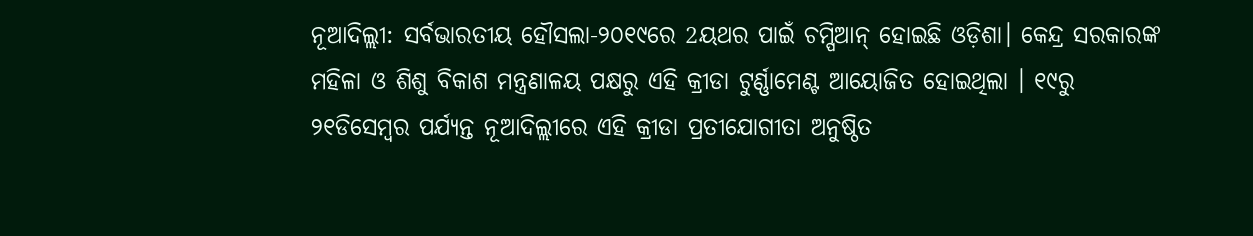ନୂଆଦିଲ୍ଲୀ: ସର୍ବଭାରତୀୟ ହୌସଲା-୨୦୧୯ରେ 2ୟଥର ପାଇଁ ଚମ୍ପିଆନ୍ ହୋଇଛି ଓଡ଼ିଶା। କେନ୍ଦ୍ର ସରକାରଙ୍କ ମହିଳା ଓ ଶିଶୁ ବିକାଶ ମନ୍ତ୍ରଣାଳୟ ପକ୍ଷରୁ ଏହି କ୍ରୀଡା ଟୁର୍ଣ୍ଣାମେଣ୍ଟ ଆୟୋଜିତ ହୋଇଥିଲା । ୧୯ରୁ ୨୧ଡିସେମ୍ବର ପର୍ଯ୍ୟନ୍ତ ନୂଆଦିଲ୍ଲୀରେ ଏହି କ୍ରୀଡା ପ୍ରତୀଯୋଗୀତା ଅନୁଷ୍ଠିତ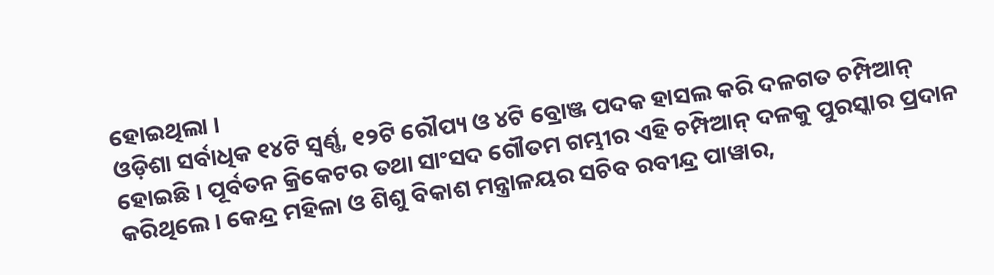ହୋଇଥିଲା ।
ଓଡ଼ିଶା ସର୍ବାଧିକ ୧୪ଟି ସ୍ବର୍ଣ୍ଣ, ୧୨ଟି ରୌପ୍ୟ ଓ ୪ଟି ବ୍ରୋଞ୍ଜ ପଦକ ହାସଲ କରି ଦଳଗତ ଚମ୍ପିଆନ୍ ହୋଇଛି । ପୂର୍ବତନ କ୍ରିକେଟର ତଥା ସାଂସଦ ଗୌତମ ଗମ୍ଭୀର ଏହି ଚମ୍ପିଆନ୍ ଦଳକୁ ପୁରସ୍କାର ପ୍ରଦାନ କରିଥିଲେ । କେନ୍ଦ୍ର ମହିଳା ଓ ଶିଶୁ ବିକାଶ ମନ୍ତ୍ରାଳୟର ସଚିବ ରବୀନ୍ଦ୍ର ପାୱାର,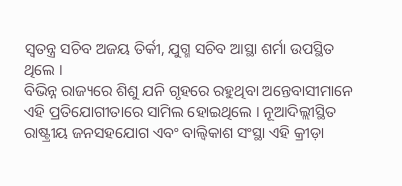ସ୍ବତନ୍ତ୍ର ସଚିବ ଅଜୟ ତିର୍କୀ, ଯୁଗ୍ମ ସଚିବ ଆସ୍ଥା ଶର୍ମା ଉପସ୍ଥିତ ଥିଲେ ।
ବିଭିନ୍ନ ରାଜ୍ୟରେ ଶିଶୁ ଯନି ଗୃହରେ ରହୁଥିବା ଅନ୍ତେବାସୀମାନେ ଏହି ପ୍ରତିଯୋଗୀତାରେ ସାମିଲ ହୋଇଥିଲେ । ନୂଆଦିଲ୍ଲୀସ୍ଥିତ ରାଷ୍ଟ୍ରୀୟ ଜନସହଯୋଗ ଏବଂ ବାଲ୍ବିକାଶ ସଂସ୍ଥା ଏହି କ୍ରୀଡ଼ା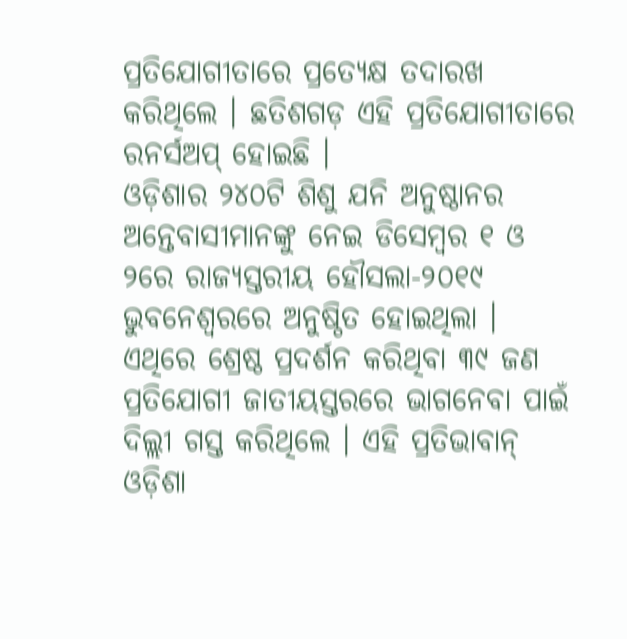ପ୍ରତିଯୋଗୀତାରେ ପ୍ରତ୍ୟେକ୍ଷ ତଦାରଖ କରିଥିଲେ । ଛତିଶଗଡ଼ ଏହି ପ୍ରତିଯୋଗୀତାରେ ରନର୍ସଅପ୍ ହୋଇଛି ।
ଓଡ଼ିଶାର ୨୪୦ଟି ଶିଶୁ ଯନି ଅନୁଷ୍ଠାନର ଅନ୍ତେବାସୀମାନଙ୍କୁ ନେଇ ଡିସେମ୍ବର ୧ ଓ ୨ରେ ରାଜ୍ୟସ୍ତରୀୟ ହୌସଲା-୨୦୧୯ ଭୁବନେଶ୍ବରରେ ଅନୁଷ୍ଠିତ ହୋଇଥିଲା ।
ଏଥିରେ ଶ୍ରେଷ୍ଠ ପ୍ରଦର୍ଶନ କରିଥିବା ୩୯ ଜଣ ପ୍ରତିଯୋଗୀ ଜାତୀୟସ୍ତରରେ ଭାଗନେବା ପାଇଁ ଦିଲ୍ଲୀ ଗସ୍ତ କରିଥିଲେ । ଏହି ପ୍ରତିଭାବାନ୍ ଓଡ଼ିଶା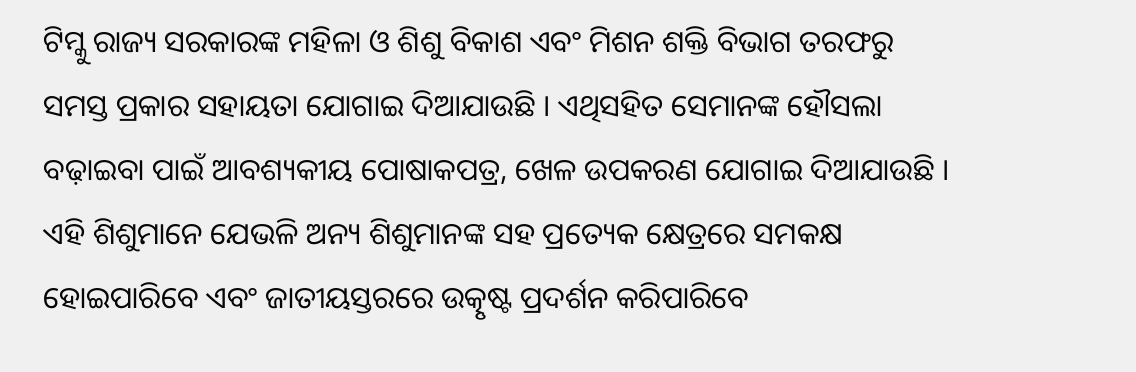ଟିମ୍କୁ ରାଜ୍ୟ ସରକାରଙ୍କ ମହିଳା ଓ ଶିଶୁ ବିକାଶ ଏବଂ ମିଶନ ଶକ୍ତି ବିଭାଗ ତରଫରୁ ସମସ୍ତ ପ୍ରକାର ସହାୟତା ଯୋଗାଇ ଦିଆଯାଉଛି । ଏଥିସହିତ ସେମାନଙ୍କ ହୌସଲା ବଢ଼ାଇବା ପାଇଁ ଆବଶ୍ୟକୀୟ ପୋଷାକପତ୍ର, ଖେଳ ଉପକରଣ ଯୋଗାଇ ଦିଆଯାଉଛି । ଏହି ଶିଶୁମାନେ ଯେଭଳି ଅନ୍ୟ ଶିଶୁମାନଙ୍କ ସହ ପ୍ରତ୍ୟେକ କ୍ଷେତ୍ରରେ ସମକକ୍ଷ ହୋଇପାରିବେ ଏବଂ ଜାତୀୟସ୍ତରରେ ଉତ୍କୃଷ୍ଟ ପ୍ରଦର୍ଶନ କରିପାରିବେ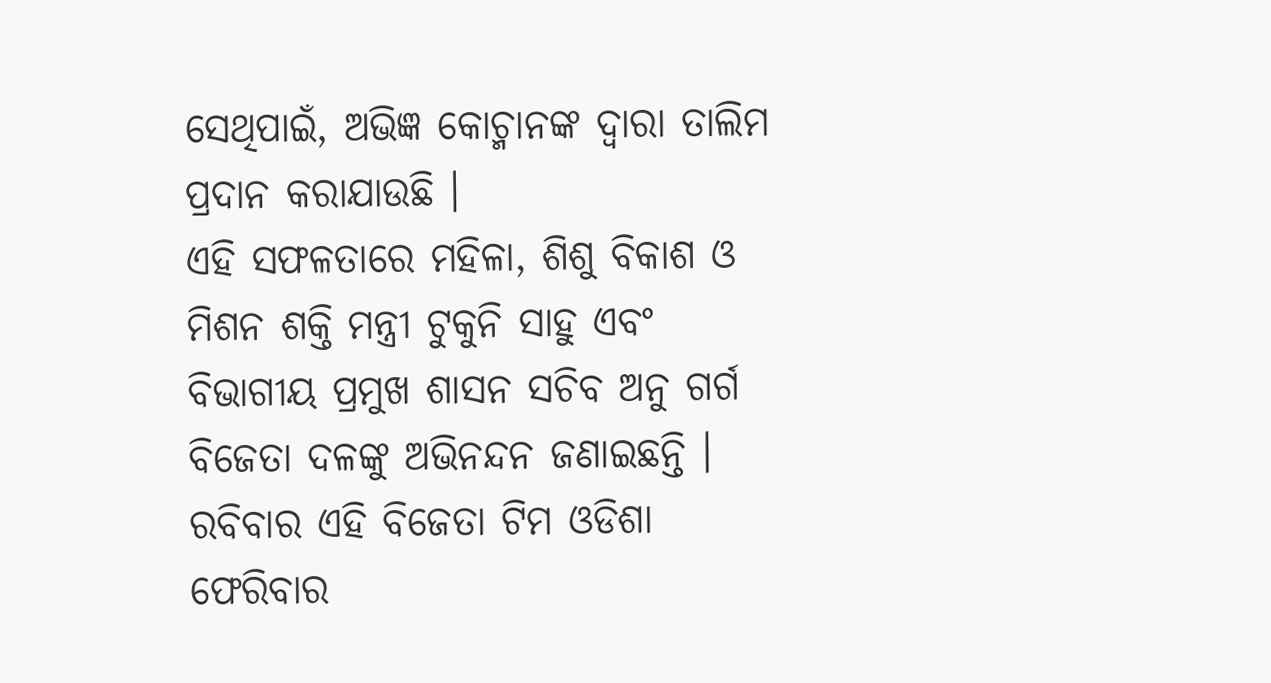ସେଥିପାଇଁ, ଅଭିଜ୍ଞ କୋଚ୍ମାନଙ୍କ ଦ୍ବାରା ତାଲିମ ପ୍ରଦାନ କରାଯାଉଛି ।
ଏହି ସଫଳତାରେ ମହିଳା, ଶିଶୁ ବିକାଶ ଓ ମିଶନ ଶକ୍ତି ମନ୍ତ୍ରୀ ଟୁକୁନି ସାହୁ ଏବଂ ବିଭାଗୀୟ ପ୍ରମୁଖ ଶାସନ ସଚିବ ଅନୁ ଗର୍ଗ ବିଜେତା ଦଳଙ୍କୁ ଅଭିନନ୍ଦନ ଜଣାଇଛନ୍ତି । ରବିବାର ଏହି ବିଜେତା ଟିମ ଓଡିଶା ଫେରିବାର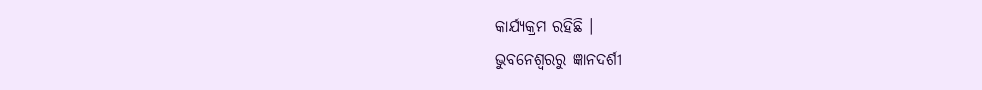କାର୍ଯ୍ୟକ୍ରମ ରହିଛି ।
ଭୁବନେଶ୍ବରରୁ ଜ୍ଞାନଦର୍ଶୀ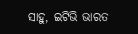ସାହୁ, ଇଟିଭି ଭାରତ